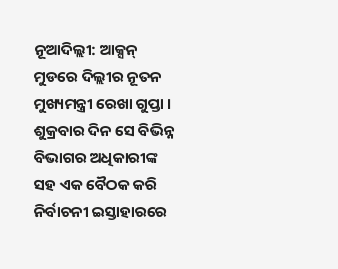ନୂଆଦିଲ୍ଲୀ: ଆକ୍ସନ୍ ମୁଡରେ ଦିଲ୍ଲୀର ନୂତନ ମୁଖ୍ୟମନ୍ତ୍ରୀ ରେଖା ଗୁପ୍ତା । ଶୁକ୍ରବାର ଦିନ ସେ ବିଭିନ୍ନ ବିଭାଗର ଅଧିକାରୀଙ୍କ ସହ ଏକ ବୈଠକ କରି ନିର୍ବାଚନୀ ଇସ୍ତାହାରରେ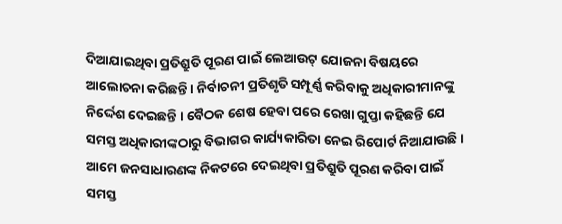ଦିଆଯାଇଥିବା ପ୍ରତିଶ୍ରୁତି ପୂରଣ ପାଇଁ ଲେଆଉଟ୍ ଯୋଜନା ବିଷୟରେ ଆଲୋଚନା କରିଛନ୍ତି । ନିର୍ବାଚନୀ ପ୍ରତିଶୃତି ସମ୍ପୂର୍ଣ୍ଣ କରିବାକୁ ଅଧିକାରୀମାନଙ୍କୁ ନିର୍ଦ୍ଦେଶ ଦେଇଛନ୍ତି । ବୈଠକ ଶେଷ ହେବା ପରେ ରେଖା ଗୁପ୍ତା କହିଛନ୍ତି ଯେ ସମସ୍ତ ଅଧିକାରୀଙ୍କଠାରୁ ବିଭାଗର କାର୍ଯ୍ୟକାରିତା ନେଇ ରିପୋର୍ଟ ନିଆଯାଉଛି । ଆମେ ଜନସାଧାରଣଙ୍କ ନିକଟରେ ଦେଇଥିବା ପ୍ରତିଶ୍ରୁତି ପୂରଣ କରିବା ପାଇଁ ସମସ୍ତ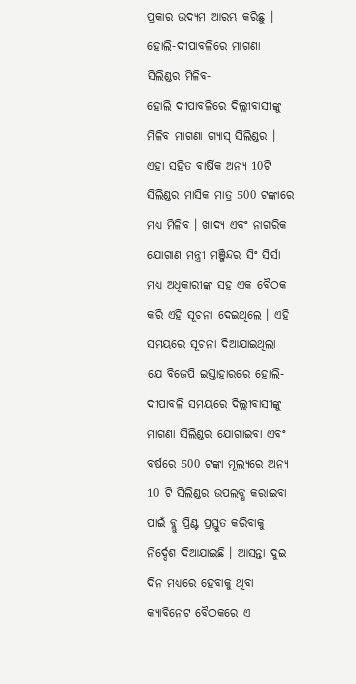ପ୍ରକାର ଉଦ୍ୟମ ଆରମ୍ଭ କରିଛୁ ।
ହୋଲି-ଦୀପାବଳିରେ ମାଗଣା ସିଲିଣ୍ଡର ମିଳିବ-
ହୋଲି ଦୀପାବଳିରେ ଦିଲ୍ଲୀବାସୀଙ୍କୁ ମିଳିବ ମାଗଣା ଗ୍ୟାସ୍ ସିଲିଣ୍ଡର । ଏହା ସହିତ ବାର୍ଷିକ ଅନ୍ୟ 10ଟି ସିଲିଣ୍ଡର ମାସିକ ମାତ୍ର 500 ଟଙ୍କାରେ ମଧ୍ୟ ମିଳିବ । ଖାଦ୍ୟ ଏବଂ ନାଗରିକ ଯୋଗାଣ ମନ୍ତ୍ରୀ ମଞ୍ଜିନ୍ଦର ସିଂ ସିର୍ସା ମଧ୍ୟ ଅଧିକାରୀଙ୍କ ସହ ଏକ ବୈଠକ କରି ଏହି ସୂଚନା ଦେଇଥିଲେ । ଏହି ସମୟରେ ସୂଚନା ଦିଆଯାଇଥିଲା ଯେ ବିଜେପି ଇସ୍ତାହାରରେ ହୋଲି-ଦୀପାବଳି ସମୟରେ ଦିଲ୍ଲୀବାସୀଙ୍କୁ ମାଗଣା ସିଲିଣ୍ଡର ଯୋଗାଇବା ଏବଂ ବର୍ଷରେ 500 ଟଙ୍କା ମୂଲ୍ୟରେ ଅନ୍ୟ 10 ଟି ସିଲିଣ୍ଡର ଉପଲବ୍ଧ କରାଇବା ପାଇଁ ବ୍ଲୁ ପ୍ରିଣ୍ଟ ପ୍ରସ୍ତୁତ କରିବାକୁ ନିର୍ଦ୍ଦେଶ ଦିଆଯାଇଛି । ଆସନ୍ତା ଦୁଇ ଦିନ ମଧ୍ୟରେ ହେବାକୁ ଥିବା କ୍ୟାବିନେଟ ବୈଠକରେ ଏ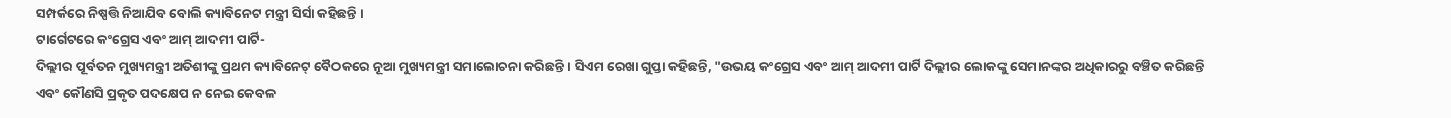ସମ୍ପର୍କରେ ନିଷ୍ପତ୍ତି ନିଆଯିବ ବୋଲି କ୍ୟାବିନେଟ ମନ୍ତ୍ରୀ ସିର୍ସା କହିଛନ୍ତି ।
ଟାର୍ଗେଟରେ କଂଗ୍ରେସ ଏବଂ ଆମ୍ ଆଦମୀ ପାର୍ଟି-
ଦିଲ୍ଲୀର ପୂର୍ବତନ ମୁଖ୍ୟମନ୍ତ୍ରୀ ଅତିଶୀଙ୍କୁ ପ୍ରଥମ କ୍ୟାବିନେଟ୍ ବୈଠକରେ ନୂଆ ମୁଖ୍ୟମନ୍ତ୍ରୀ ସମାଲୋଚନା କରିଛନ୍ତି । ସିଏମ ରେଖା ଗୁପ୍ତା କହିଛନ୍ତି, "ଉଭୟ କଂଗ୍ରେସ ଏବଂ ଆମ୍ ଆଦମୀ ପାର୍ଟି ଦିଲ୍ଲୀର ଲୋକଙ୍କୁ ସେମାନଙ୍କର ଅଧିକାରରୁ ବଞ୍ଚିତ କରିଛନ୍ତି ଏବଂ କୌଣସି ପ୍ରକୃତ ପଦକ୍ଷେପ ନ ନେଇ କେବଳ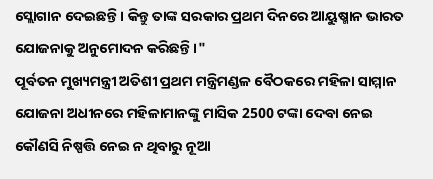ସ୍ଲୋଗାନ ଦେଇଛନ୍ତି । କିନ୍ତୁ ତାଙ୍କ ସରକାର ପ୍ରଥମ ଦିନରେ ଆୟୁଷ୍ମାନ ଭାରତ ଯୋଜନାକୁ ଅନୁମୋଦନ କରିଛନ୍ତି ।"
ପୂର୍ବତନ ମୁଖ୍ୟମନ୍ତ୍ରୀ ଅତିଶୀ ପ୍ରଥମ ମନ୍ତ୍ରିମଣ୍ଡଳ ବୈଠକରେ ମହିଳା ସାମ୍ମାନ ଯୋଜନା ଅଧୀନରେ ମହିଳାମାନଙ୍କୁ ମାସିକ 2500 ଟଙ୍କା ଦେବା ନେଇ କୌଣସି ନିଷ୍ପତ୍ତି ନେଇ ନ ଥିବାରୁ ନୂଆ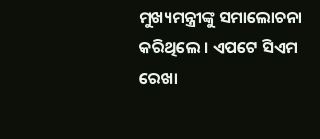ମୁଖ୍ୟମନ୍ତ୍ରୀଙ୍କୁ ସମାଲୋଚନା କରିଥିଲେ । ଏପଟେ ସିଏମ ରେଖା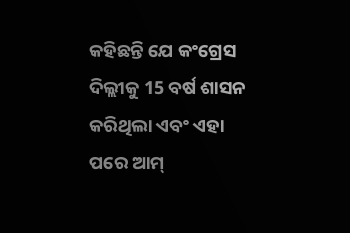କହିଛନ୍ତି ଯେ କଂଗ୍ରେସ ଦିଲ୍ଲୀକୁ 15 ବର୍ଷ ଶାସନ କରିଥିଲା ଏବଂ ଏହା ପରେ ଆମ୍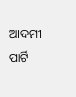ଆଦମୀ ପାର୍ଟି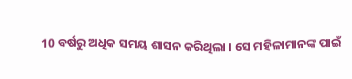10 ବର୍ଷରୁ ଅଧିକ ସମୟ ଶାସନ କରିଥିଲା । ସେ ମହିଳାମାନଙ୍କ ପାଇଁ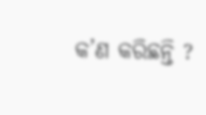କ’ଣ କରିଛନ୍ତି ?